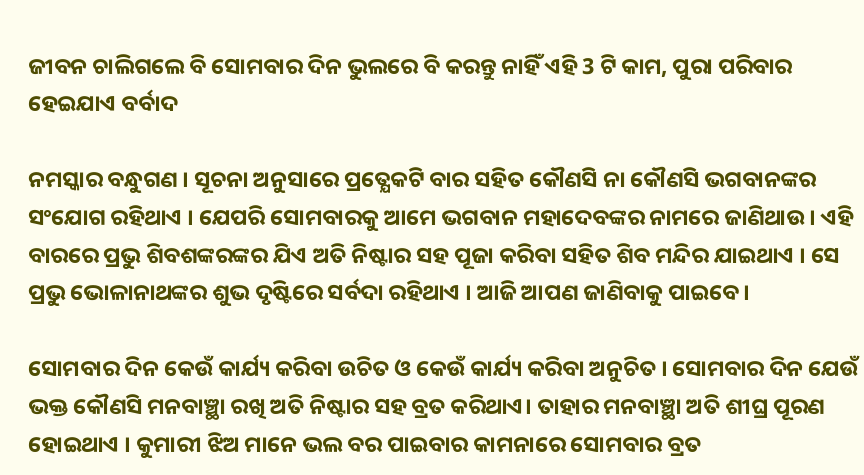ଜୀବନ ଚାଲିଗଲେ ବି ସୋମବାର ଦିନ ଭୁଲରେ ବି କରନ୍ତୁ ନାହିଁ ଏହି 3 ଟି କାମ, ପୁରା ପରିବାର ହେଇଯାଏ ବର୍ବାଦ

ନମସ୍କାର ବନ୍ଧୁଗଣ । ସୂଚନା ଅନୁସାରେ ପ୍ରତ୍ଯେକଟି ବାର ସହିତ କୌଣସି ନା କୌଣସି ଭଗବାନଙ୍କର ସଂଯୋଗ ରହିଥାଏ । ଯେପରି ସୋମବାରକୁ ଆମେ ଭଗବାନ ମହାଦେବଙ୍କର ନାମରେ ଜାଣିଥାଉ । ଏହି ବାରରେ ପ୍ରଭୁ ଶିବଶଙ୍କରଙ୍କର ଯିଏ ଅତି ନିଷ୍ଟାର ସହ ପୂଜା କରିବା ସହିତ ଶିବ ମନ୍ଦିର ଯାଇଥାଏ । ସେ ପ୍ରଭୁ ଭୋଳାନାଥଙ୍କର ଶୁଭ ଦୃଷ୍ଟିରେ ସର୍ବଦା ରହିଥାଏ । ଆଜି ଆପଣ ଜାଣିବାକୁ ପାଇବେ ।

ସୋମବାର ଦିନ କେଉଁ କାର୍ଯ୍ୟ କରିବା ଉଚିତ ଓ କେଉଁ କାର୍ଯ୍ୟ କରିବା ଅନୁଚିତ । ସୋମବାର ଦିନ ଯେଉଁ ଭକ୍ତ କୌଣସି ମନବାଞ୍ଛା ରଖି ଅତି ନିଷ୍ଟାର ସହ ବ୍ରତ କରିଥାଏ। ତାହାର ମନବାଞ୍ଛା ଅତି ଶୀଘ୍ର ପୂରଣ ହୋଇଥାଏ । କୁମାରୀ ଝିଅ ମାନେ ଭଲ ବର ପାଇବାର କାମନାରେ ସୋମବାର ବ୍ରତ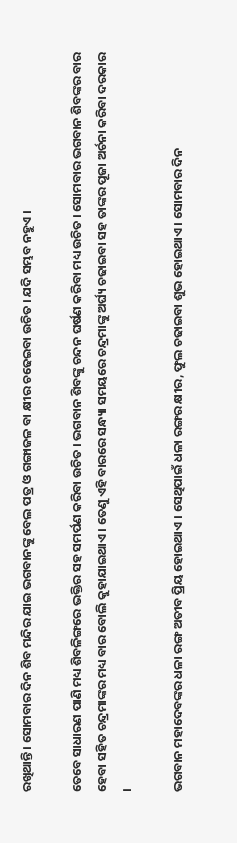ରଖିଥାନ୍ତି । ସୋମବାର ଦିନ ଶିବ ମନ୍ଦିର ଯାଇ ଭଗବାନଙ୍କୁ ବେଲ ପତ୍ର ଓ ଗଙ୍ଗାଜଳ ବା କ୍ଷୀର ଚଢେଇବା ଉଚିତ । ଯଦି ସମ୍ଭବ ନହୁଏ ।

ତେବେ ସାଧାରଣ ପାଣି ମଧ୍ୟ ଶିବଳିଙ୍ଗରେ ଭକ୍ତିର ସହ ସମର୍ପଣ କରିବା ଉଚିତ । ଭଗବାନ ଶିବଙ୍କୁ ଚନ୍ଦନ ଘର୍ଷଣ କରିବା ମଧ୍ୟ ଉଚିତ । ସୋମବାର ଭଗବାନ ଶିବଙ୍କର ବାର ହେବା ସହିତ ଚନ୍ଦ୍ରମାଙ୍କର ମଧ୍ୟ ବାର ବୋଲି କୁହାଯାଇଥାଏ । ତେଣୁ ଏହି ବାରରେ ସନ୍ଧ୍ୟା ସମୟରେ ଚନ୍ଦ୍ରମାଙ୍କୁ ଅର୍ଘ୍ୟ ଚଢାଇବା ସହ ତାଙ୍କର ପୂଜା ଅର୍ଚନା କରିବା ଦରକାର ।

ଭଗବାନ ମହାଦେବଙ୍କର ଧଳା ରଙ୍ଗ ଅତୀବ ପ୍ରିୟ ହୋଇଥାଏ । ସେଥିପାଇଁ ଧଳା ରଙ୍ଗର କ୍ଷୀର, ଫୁଲ ଚଢାଇବା ଶୁଭ ହୋଇଥାଏ । ସୋମବାର ଦିନ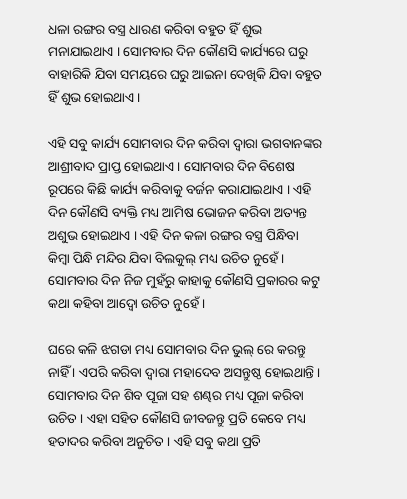ଧଳା ରଙ୍ଗର ବସ୍ତ୍ର ଧାରଣ କରିବା ବହୁତ ହିଁ ଶୁଭ ମନାଯାଇଥାଏ । ସୋମବାର ଦିନ କୌଣସି କାର୍ଯ୍ୟରେ ଘରୁ ବାହାରିକି ଯିବା ସମୟରେ ଘରୁ ଆଇନା ଦେଖିକି ଯିବା ବହୁତ ହିଁ ଶୁଭ ହୋଇଥାଏ ।

ଏହି ସବୁ କାର୍ଯ୍ୟ ସୋମବାର ଦିନ କରିବା ଦ୍ଵାରା ଭଗବାନଙ୍କର ଆଶ୍ରୀବାଦ ପ୍ରାପ୍ତ ହୋଇଥାଏ । ସୋମବାର ଦିନ ବିଶେଷ ରୂପରେ କିଛି କାର୍ଯ୍ୟ କରିବାକୁ ବର୍ଜନ କରାଯାଇଥାଏ । ଏହି ଦିନ କୌଣସି ବ୍ୟକ୍ତି ମଧ୍ୟ ଆମିଷ ଭୋଜନ କରିବା ଅତ୍ୟନ୍ତ ଅଶୁଭ ହୋଇଥାଏ । ଏହି ଦିନ କଳା ରଙ୍ଗର ବସ୍ତ୍ର ପିନ୍ଧିବା କିମ୍ବା ପିନ୍ଧି ମନ୍ଦିର ଯିବା ବିଲକୁଲ୍ ମଧ୍ୟ ଉଚିତ ନୁହେଁ । ସୋମବାର ଦିନ ନିଜ ମୁହଁରୁ କାହାକୁ କୌଣସି ପ୍ରକାରର କଟୁ କଥା କହିବା ଆଦ୍ଵୋ ଉଚିତ ନୁହେଁ ।

ଘରେ କଳି ଝଗଡା ମଧ୍ୟ ସୋମବାର ଦିନ ଭୁଲ୍ ରେ କରନ୍ତୁ ନାହିଁ । ଏପରି କରିବା ଦ୍ଵାରା ମହାଦେବ ଅସନ୍ତୁଷ୍ଠ ହୋଇଥାନ୍ତି । ସୋମବାର ଦିନ ଶିବ ପୂଜା ସହ ଶଣ୍ଢର ମଧ୍ୟ ପୂଜା କରିବା ଉଚିତ । ଏହା ସହିତ କୌଣସି ଜୀବଜନ୍ତୁ ପ୍ରତି କେବେ ମଧ୍ୟ ହତାଦର କରିବା ଅନୁଚିତ । ଏହି ସବୁ କଥା ପ୍ରତି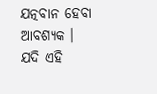ଯତ୍ନବାନ ହେବା ଆବଶ୍ୟକ । ଯଦି ଏହି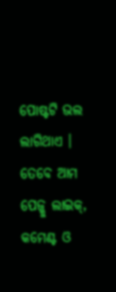ପୋଷ୍ଟଟି ଭଲ ଲାଗିଥାଏ । ତେବେ ଆମ ପେଜ୍କୁ ଲାଇକ୍, କମେଣ୍ଟ ଓ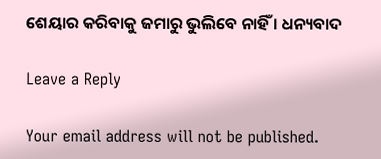ଶେୟାର କରିବାକୁ ଜମାରୁ ଭୁଲିବେ ନାହିଁ । ଧନ୍ୟବାଦ

Leave a Reply

Your email address will not be published.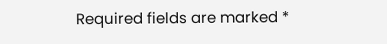Required fields are marked *